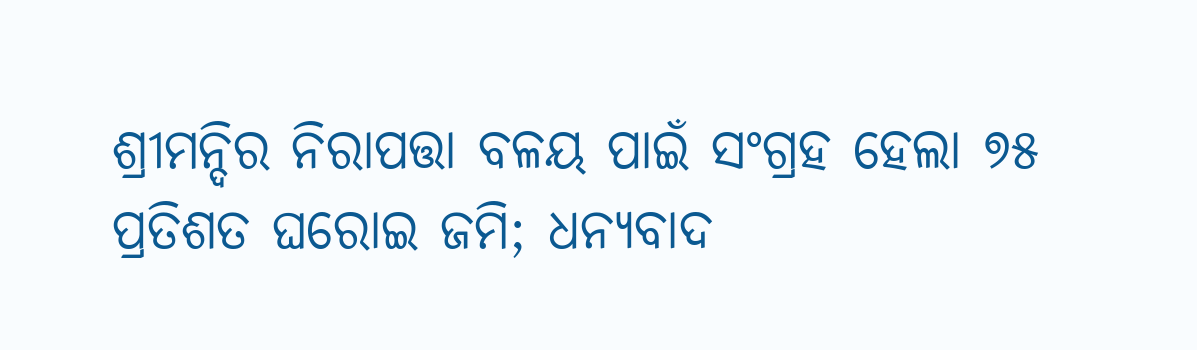ଶ୍ରୀମନ୍ଦିର ନିରାପତ୍ତା ବଳୟ ପାଇଁ ସଂଗ୍ରହ ହେଲା ୭୫ ପ୍ରତିଶତ ଘରୋଇ ଜମି; ଧନ୍ୟବାଦ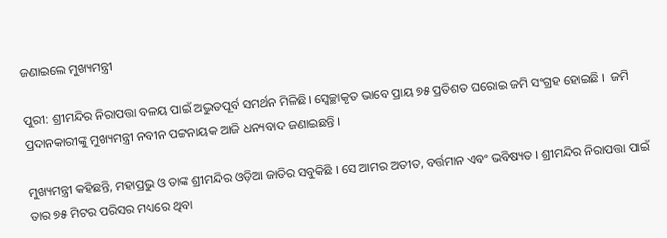ଜଣାଇଲେ ମୁଖ୍ୟମନ୍ତ୍ରୀ

ପୁରୀ: ଶ୍ରୀମନ୍ଦିର ନିରାପତ୍ତା ବଳୟ ପାଇଁ ଅଦ୍ଭୁତପୂର୍ବ ସମର୍ଥନ ମିଳିଛି। ସ୍ୱେଚ୍ଛାକୃତ ଭାବେ ପ୍ରାୟ ୭୫ ପ୍ରତିଶତ ଘରୋଇ ଜମି ସଂଗ୍ରହ ହୋଇଛି ।  ଜମି ପ୍ରଦାନକାରୀଙ୍କୁ ମୁଖ୍ୟମନ୍ତ୍ରୀ ନବୀନ ପଟ୍ଟନାୟକ ଆଜି ଧନ୍ୟବାଦ ଜଣାଇଛନ୍ତି ।

ମୁଖ୍ୟମନ୍ତ୍ରୀ କହିଛନ୍ତି, ମହାପ୍ରଭୁ ଓ ତାଙ୍କ ଶ୍ରୀମନ୍ଦିର ଓଡ଼ିଆ ଜାତିର ସବୁକିଛି । ସେ ଆମର ଅତୀତ, ବର୍ତ୍ତମାନ ଏବଂ ଭବିଷ୍ୟତ । ଶ୍ରୀମନ୍ଦିର ନିରାପତ୍ତା ପାଇଁ ତାର ୭୫ ମିଟର ପରିସର ମଧ୍ୟରେ ଥିବା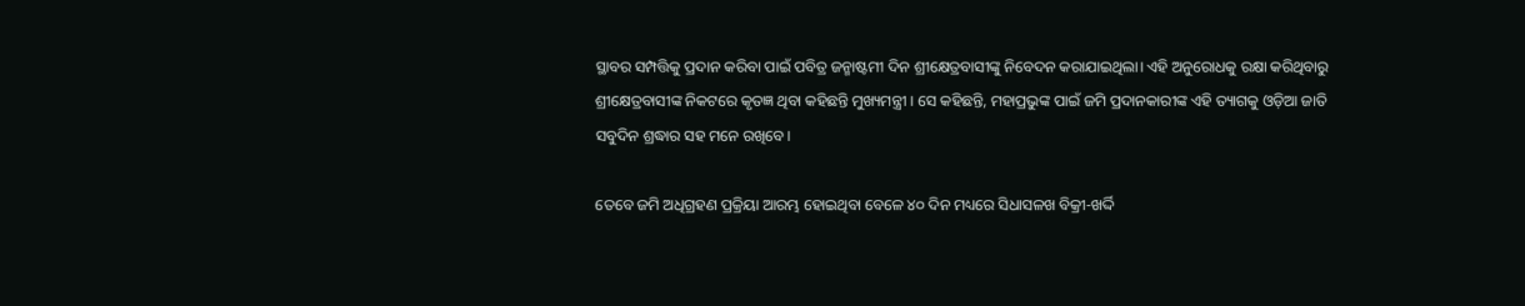ସ୍ଥାବର ସମ୍ପତ୍ତିକୁ ପ୍ରଦାନ କରିବା ପାଇଁ ପବିତ୍ର ଜନ୍ମାଷ୍ଟମୀ ଦିନ ଶ୍ରୀକ୍ଷେତ୍ରବାସୀଙ୍କୁ ନିବେଦନ କରାଯାଇଥିଲା। ଏହି ଅନୁରୋଧକୁ ରକ୍ଷା କରିଥିବାରୁ ଶ୍ରୀକ୍ଷେତ୍ରବାସୀଙ୍କ ନିକଟରେ କୃତଜ୍ଞ ଥିବା କହିଛନ୍ତି ମୁଖ୍ୟମନ୍ତ୍ରୀ । ସେ କହିଛନ୍ତି, ମହାପ୍ରଭୁଙ୍କ ପାଇଁ ଜମି ପ୍ରଦାନକାରୀଙ୍କ ଏହି ତ୍ୟାଗକୁ ଓଡ଼ିଆ ଜାତି ସବୁଦିନ ଶ୍ରଦ୍ଧାର ସହ ମନେ ରଖିବେ।

ତେବେ ଜମି ଅଧିଗ୍ରହଣ ପ୍ରକ୍ରିୟା ଆରମ୍ଭ ହୋଇଥିବା ବେଳେ ୪୦ ଦିନ ମଧ୍ୟରେ ସିଧାସଳଖ ବିକ୍ରୀ-ଖର୍ଦ୍ଦି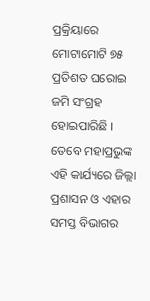ପ୍ରକ୍ରିୟାରେ ମୋଟାମୋଟି ୭୫ ପ୍ରତିଶତ ଘରୋଇ ଜମି ସଂଗ୍ରହ ହୋଇପାରିଛି । ତେବେ ମହାପ୍ରଭୁଙ୍କ ଏହି କାର୍ଯ୍ୟରେ ଜିଲ୍ଲା ପ୍ରଶାସନ ଓ ଏହାର ସମସ୍ତ ବିଭାଗର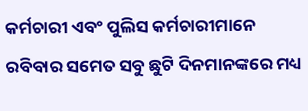କର୍ମଚାରୀ ଏବଂ ପୁଲିସ କର୍ମଚାରୀମାନେ ରବିବାର ସମେତ ସବୁ ଛୁଟି ଦିନମାନଙ୍କରେ ମଧ୍ୟ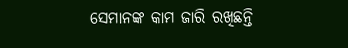ସେମାନଙ୍କ କାମ ଜାରି ରଖିଛନ୍ତି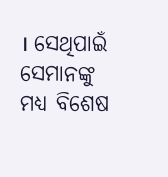। ସେଥିପାଇଁ ସେମାନଙ୍କୁ ମଧ୍ୟ ବିଶେଷ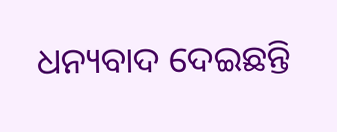ଧନ୍ୟବାଦ ଦେଇଛନ୍ତି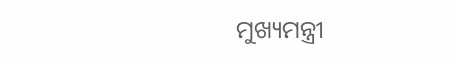ମୁଖ୍ୟମନ୍ତ୍ରୀ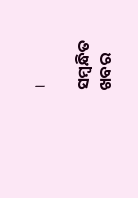।

ସମ୍ବନ୍ଧିତ ଖବର